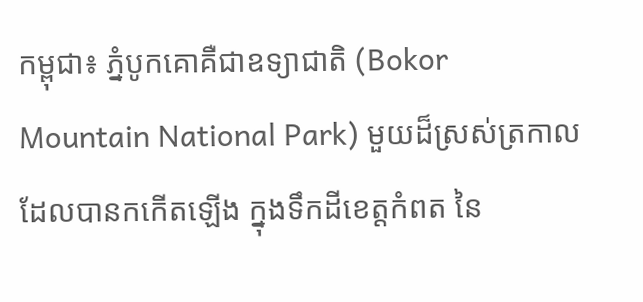កម្ពុជា៖ ភ្នំបូកគោគឺជាឧទ្យាជាតិ (Bokor Mountain National Park) មួយដ៏ស្រស់ត្រកាល
ដែលបានកកើតឡើង ក្នុងទឹកដីខេត្ដកំពត នៃ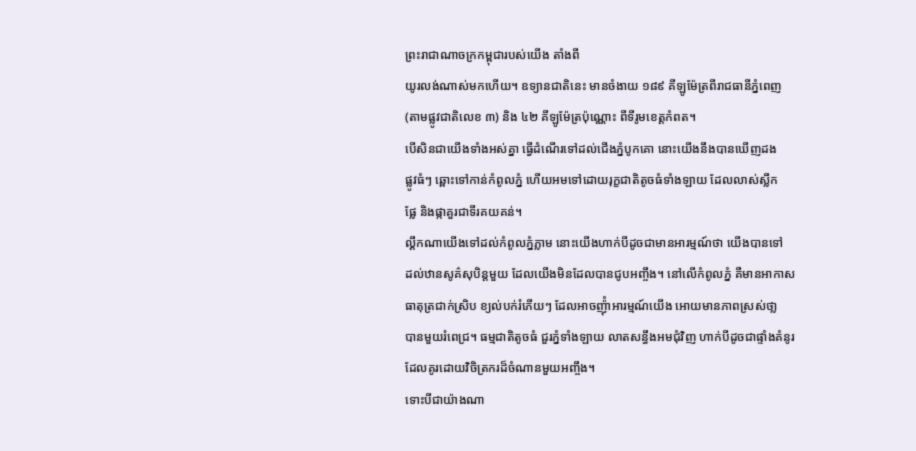ព្រះរាជាណាចក្រកម្ពុជារបស់យើង តាំងពី
យូរលង់ណាស់មកហើយ។ ឧទ្យានជាតិនេះ មានចំងាយ ១៨៩ គីឡូម៉ែត្រពីរាជធានីភ្នំពេញ
(តាមផ្លូវជាតិលេខ ៣) និង ៤២ គីឡូម៉ែត្រប៉ុណ្ណោះ ពីទីរូមខេត្ដកំពត។
បើសិនជាយើងទាំងអស់គ្នា ធ្វើដំណើរទៅដល់ជើងភ្នំបូកគោ នោះយើងនឹងបានឃើញដង
ផ្លូវធំៗ ឆ្ពោះទៅកាន់កំពូលភ្នំ ហើយអមទៅដោយរុក្ខជាតិតូចធំទាំងឡាយ ដែលលាស់ស្លឹក
ផ្លែ និងផ្កាគួរជាទីរគយគន់។
ល្គឹកណាយើងទៅដល់កំពូលភ្នំភ្លាម នោះយើងហាក់បីដូចជាមានអារម្មណ៍ថា យើងបានទៅ
ដល់ឋានសូគ៌សុបិន្ដមួយ ដែលយើងមិនដែលបានជូបអញ្ចឹង។ នៅលើកំពូលភ្នំ គឺមានអាកាស
ធាតុត្រជាក់ស្រិប ខ្យល់បក់រំភើយៗ ដែលអាចញ៉ុំាអារម្មណ៍យើង អោយមានភាពស្រស់ថា្ល
បានមួយរំពេជ្រ។ ធម្មជាតិតូចធំ ជួរភ្នំទាំងឡាយ លាតសន្ធឹងអមជុំវិញ ហាក់បីដូចជាផ្ទាំងគំនូរ
ដែលគូរដោយវិចិត្រករដ៏ចំណានមួយអញ្ចឹង។
ទោះបីជាយ៉ាងណា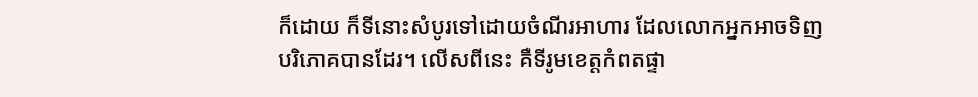ក៏ដោយ ក៏ទីនោះសំបូរទៅដោយចំណីរអាហារ ដែលលោកអ្នកអាចទិញ
បរិភោគបានដែរ។ លើសពីនេះ គឺទីរូមខេត្ដកំពតផ្ទា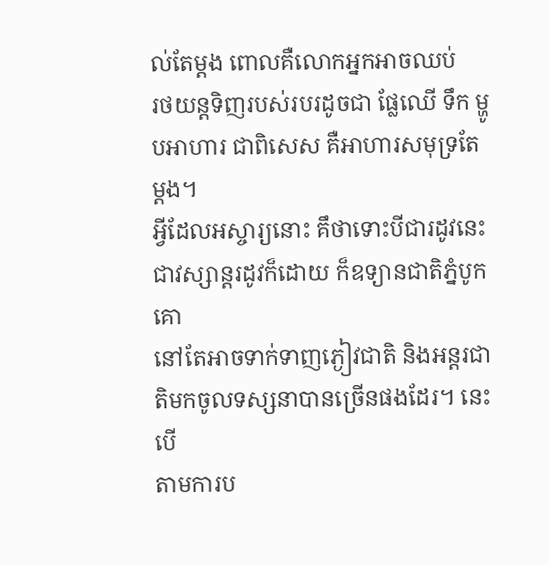ល់តែម្ដង ពោលគឺលោកអ្នកអាចឈប់
រថយន្ដទិញរបស់របរដូចជា ផ្លែឈើ ទឹក ម្ហូបអាហារ ជាពិសេស គឺអាហារសមុទ្រតែម្ដង។
អ្វីដែលអស្ចារ្យនោះ គឹថាទោះបីជារដូវនេះ ជាវស្សាន្ដរដូវក៏ដោយ ក៏ឧទ្យានជាតិភ្នំបូកគោ
នៅតែអាចទាក់ទាញភ្ងៀវជាតិ និងអន្ដរជាតិមកចូលទស្សនាបានច្រើនផងដែរ។ នេះបើ
តាមការប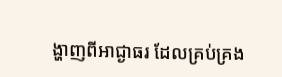ង្ហាញពីអាជ្ងាធរ ដែលគ្រប់គ្រង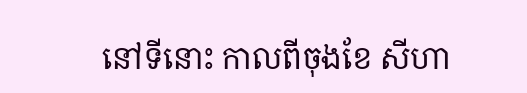នៅទីនោះ កាលពីចុងខែ សីហា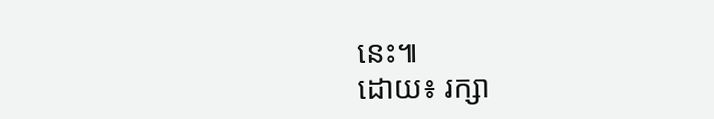នេះ៕
ដោយ៖ រក្សា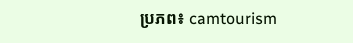ប្រភព៖ camtourism